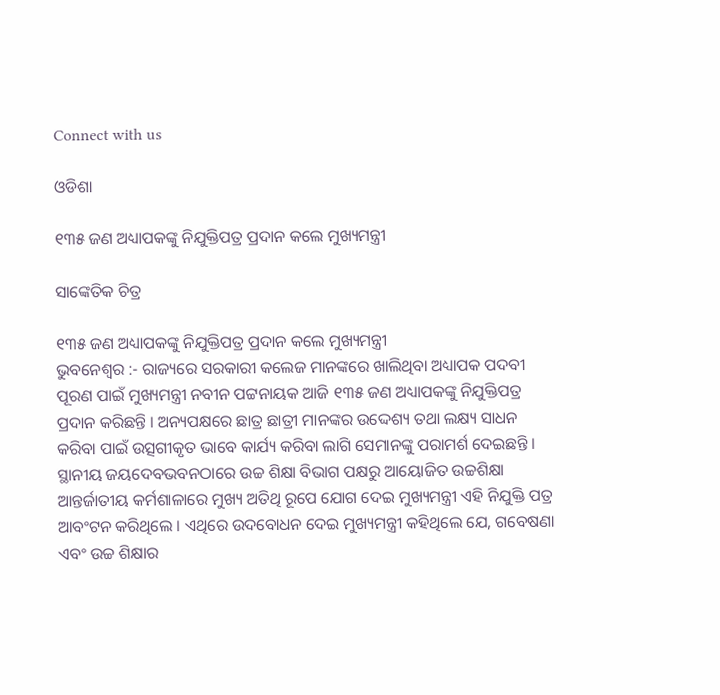Connect with us

ଓଡିଶା

୧୩୫ ଜଣ ଅଧ୍ୟାପକଙ୍କୁ ନିଯୁକ୍ତିପତ୍ର ପ୍ରଦାନ କଲେ ମୁଖ୍ୟମନ୍ତ୍ରୀ

ସାଙ୍କେତିକ ଚିତ୍ର

୧୩୫ ଜଣ ଅଧ୍ୟାପକଙ୍କୁ ନିଯୁକ୍ତିପତ୍ର ପ୍ରଦାନ କଲେ ମୁଖ୍ୟମନ୍ତ୍ରୀ
ଭୁବନେଶ୍ୱର :- ରାଜ୍ୟରେ ସରକାରୀ କଲେଜ ମାନଙ୍କରେ ଖାଲିଥିବା ଅଧ୍ୟାପକ ପଦବୀ ପୂରଣ ପାଇଁ ମୁଖ୍ୟମନ୍ତ୍ରୀ ନବୀନ ପଟ୍ଟନାୟକ ଆଜି ୧୩୫ ଜଣ ଅଧ୍ୟାପକଙ୍କୁ ନିଯୁକ୍ତିପତ୍ର ପ୍ରଦାନ କରିଛନ୍ତି । ଅନ୍ୟପକ୍ଷରେ ଛାତ୍ର ଛାତ୍ରୀ ମାନଙ୍କର ଉଦ୍ଦେଶ୍ୟ ତଥା ଲକ୍ଷ୍ୟ ସାଧନ କରିବା ପାଇଁ ଉତ୍ସଗୀକୃତ ଭାବେ କାର୍ଯ୍ୟ କରିବା ଲାଗି ସେମାନଙ୍କୁ ପରାମର୍ଶ ଦେଇଛନ୍ତି ।
ସ୍ଥାନୀୟ ଜୟଦେବଭବନଠାରେ ଉଚ୍ଚ ଶିକ୍ଷା ବିଭାଗ ପକ୍ଷରୁ ଆୟୋଜିତ ଉଚ୍ଚଶିକ୍ଷା ଆନ୍ତର୍ଜାତୀୟ କର୍ମଶାଳାରେ ମୁଖ୍ୟ ଅତିଥି ରୂପେ ଯୋଗ ଦେଇ ମୁଖ୍ୟମନ୍ତ୍ରୀ ଏହି ନିଯୁକ୍ତି ପତ୍ର ଆବଂଟନ କରିଥିଲେ । ଏଥିରେ ଉଦବୋଧନ ଦେଇ ମୁଖ୍ୟମନ୍ତ୍ରୀ କହିଥିଲେ ଯେ, ଗବେଷଣା ଏବଂ ଉଚ୍ଚ ଶିକ୍ଷାର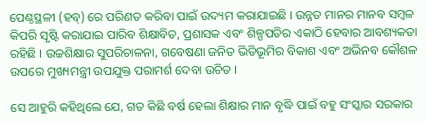ପେଣ୍ଠସ୍ଥଳୀ (ହବ୍) ରେ ପରିଣତ କରିବା ପାଇଁ ଉଦ୍ୟମ କରାଯାଇଛି । ଉନ୍ନତ ମାନର ମାନବ ସମ୍ବଳ କିପରି ସୃଷ୍ଟି କରାଯାଇ ପାରିବ ଶିକ୍ଷାବିତ, ପ୍ରଶାସକ ଏବଂ ଶିଳ୍ପପତିର ଏକାଠି ହେବାର ଆବଶ୍ୟକତା ରହିଛି । ଉଚ୍ଚଶିକ୍ଷାର ସୁପରିଚାଳନା, ଗବେଷଣା ଜନିତ ଭିତିଭୂମିର ବିକାଶ ଏବଂ ଅଭିନବ କୌଶଳ ଉପରେ ମୁଖ୍ୟମନ୍ତ୍ରୀ ଉପଯୁକ୍ତ ପରାମର୍ଶ ଦେବା ଉଚିତ ।

ସେ ଆହୁରି କହିଥିଲେ ଯେ, ଗତ କିଛି ବର୍ଷ ହେଲା ଶିକ୍ଷାର ମାନ ବୃଦ୍ଧି ପାଇଁ ବହୁ ସଂସ୍କାର ସରକାର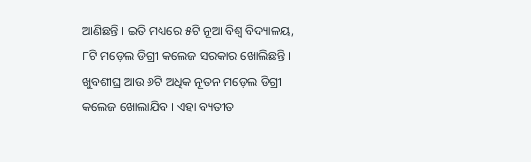ଆଣିଛନ୍ତି । ଇତି ମଧ୍ୟରେ ୫ଟି ନୂଆ ବିଶ୍ୱ ବିଦ୍ୟାଳୟ, ୮ଟି ମଡ଼େଲ ଡିଗ୍ରୀ କଲେଜ ସରକାର ଖୋଲିଛନ୍ତି । ଖୁବଶୀଘ୍ର ଆଉ ୬ଟି ଅଧିକ ନୂତନ ମଡ଼େଲ ଡିଗ୍ରୀ କଲେଜ ଖୋଲାଯିବ । ଏହା ବ୍ୟତୀତ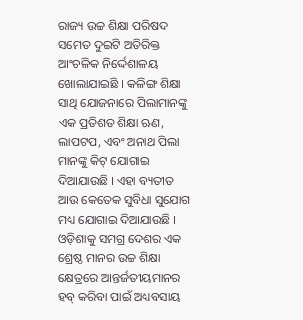ରାଜ୍ୟ ଉଚ୍ଚ ଶିକ୍ଷା ପରିଷଦ ସମେତ ଦୁଇଟି ଅତିରିକ୍ତ ଆଂଚଳିକ ନିର୍ଦ୍ଦେଶାଳୟ ଖୋଲାଯାଇଛି । କଳିଙ୍ଗ ଶିକ୍ଷା ସାଥି ଯୋଜନାରେ ପିଲାମାନଙ୍କୁ ଏକ ପ୍ରତିଶତ ଶିକ୍ଷା ଋଣ, ଲାପଟପ, ଏବଂ ଅନାଥ ପିଲା ମାନଙ୍କୁ କିଟ୍ ଯୋଗାଇ ଦିଆଯାଉଛି । ଏହା ବ୍ୟତୀତ ଆଉ କେତେକ ସୁବିଧା ସୁଯୋଗ ମଧ୍ୟ ଯୋଗାଇ ଦିଆଯାଉଛି । ଓଡ଼ିଶାକୁ ସମଗ୍ର ଦେଶର ଏକ ଶ୍ରେଷ୍ଠ ମାନର ଉଚ୍ଚ ଶିକ୍ଷା କ୍ଷେତ୍ରରେ ଆନ୍ତର୍ଜତୀୟମାନର ହବ୍ କରିବା ପାଇଁ ଅଧ୍ୟବସାୟ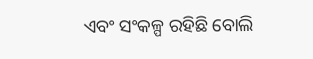ଏବଂ ସଂକଳ୍ପ ରହିଛି ବୋଲି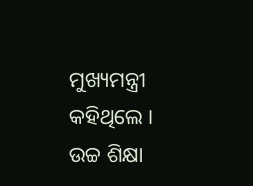ମୁଖ୍ୟମନ୍ତ୍ରୀ କହିଥିଲେ ।
ଉଚ୍ଚ ଶିକ୍ଷା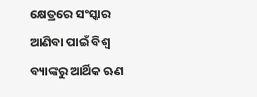କ୍ଷେତ୍ରରେ ସଂସ୍କାର ଆଣିବା ପାଇଁ ବିଶ୍ୱ ବ୍ୟାଙ୍କରୁ ଆର୍ଥିକ ଋଣ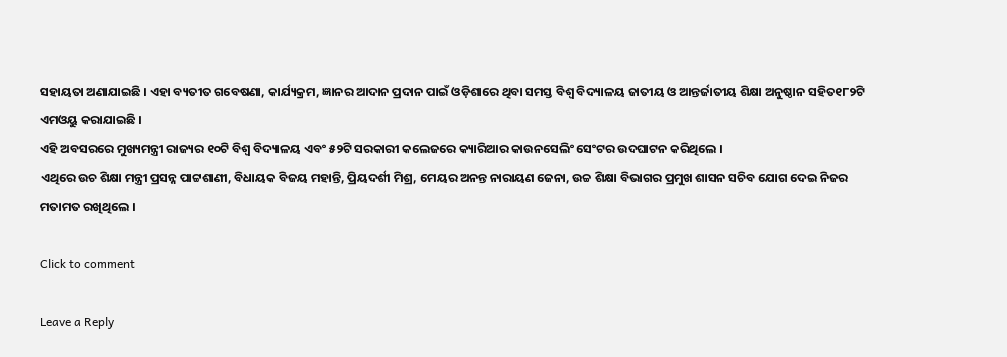ସହାୟତା ଅଣାଯାଇଛି । ଏହା ବ୍ୟତୀତ ଗବେଷଣା, କାର୍ଯ୍ୟକ୍ରମ, ଜ୍ଞାନର ଆଦାନ ପ୍ରଦାନ ପାଇଁ ଓଡ଼ିଶାରେ ଥିବା ସମସ୍ତ ବିଶ୍ୱ ବିଦ୍ୟାଳୟ ଜାତୀୟ ଓ ଆନ୍ତର୍ଜାତୀୟ ଶିକ୍ଷା ଅନୁଷ୍ଠାନ ସହିତ୧୮୨ଟି ଏମଓୟୁ କରାଯାଇଛି ।
ଏହି ଅବସରରେ ମୁଖ୍ୟମନ୍ତ୍ରୀ ରାଜ୍ୟର ୧୦ଟି ବିଶ୍ୱ ବିଦ୍ୟାଳୟ ଏବଂ ୫୨ଟି ସରକାରୀ କଲେଜରେ କ୍ୟାରିଆର କାଉନସେଲିଂ ସେଂଟର ଉଦଘାଟନ କରିଥିଲେ ।
ଏଥିରେ ଉଚ ଶିକ୍ଷା ମନ୍ତ୍ରୀ ପ୍ରସନ୍ନ ପାଟ୍ଟଶାଣୀ, ବିଧାୟକ ବିଜୟ ମହାନ୍ତି, ପ୍ରିୟଦର୍ଶୀ ମିଶ୍ର, ମେୟର ଅନନ୍ତ ନାରାୟଣ ଜେନା, ଉଚ୍ଚ ଶିକ୍ଷା ବିଭାଗର ପ୍ରମୁଖ ଶାସନ ସଚିବ ଯୋଗ ଦେଇ ନିଜର ମତାମତ ରଖିଥିଲେ ।

Click to comment

Leave a Reply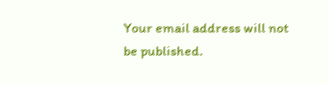Your email address will not be published.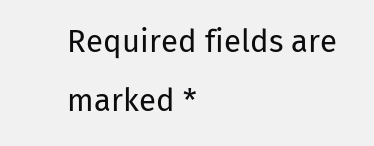Required fields are marked *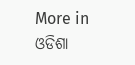More in ଓଡିଶା